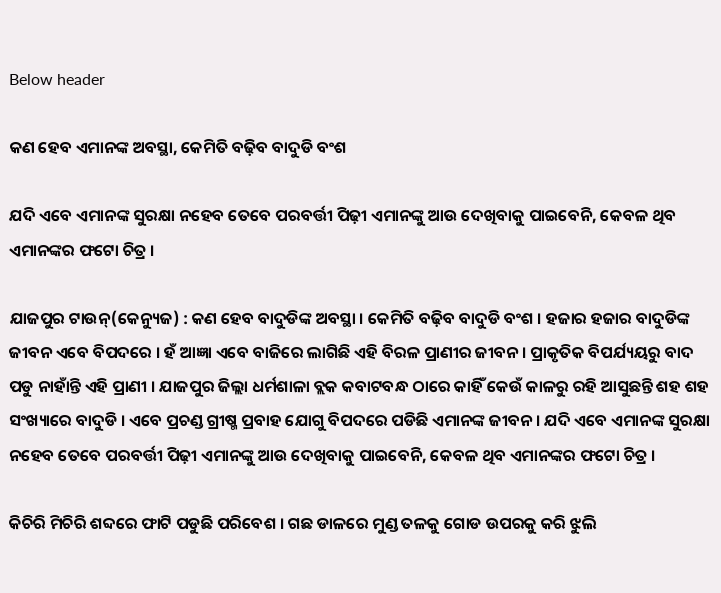Below header

କଣ ହେବ ଏମାନଙ୍କ ଅବସ୍ଥା, କେମିତି ବଢ଼ିବ ବାଦୁଡି ବଂଶ

ଯଦି ଏବେ ଏମାନଙ୍କ ସୁରକ୍ଷା ନହେବ ତେବେ ପରବର୍ତ୍ତୀ ପିଢ଼ୀ ଏମାନଙ୍କୁ ଆଉ ଦେଖିବାକୁ ପାଇବେନି, କେବଳ ଥିବ ଏମାନଙ୍କର ଫଟୋ ଚିତ୍ର ।

ଯାଜପୁର ଟାଉନ୍‌(କେନ୍ୟୁଜ) : କଣ ହେବ ବାଦୁଡିଙ୍କ ଅବସ୍ଥା । କେମିତି ବଢ଼ିବ ବାଦୁଡି ବଂଶ । ହଜାର ହଜାର ବାଦୁଡିଙ୍କ ଜୀବନ ଏବେ ବିପଦରେ । ହଁ ଆଜ୍ଞା ଏବେ ବାଜିରେ ଲାଗିଛି ଏହି ବିରଳ ପ୍ରାଣୀର ଜୀବନ । ପ୍ରାକୃତିକ ବିପର୍ଯ୍ୟୟରୁ ବାଦ ପଡୁ ନାହାଁନ୍ତି ଏହି ପ୍ରାଣୀ । ଯାଜପୁର ଜିଲ୍ଲା ଧର୍ମଶାଳା ବ୍ଲକ କବାଟବନ୍ଧ ଠାରେ କାହିଁ କେଉଁ କାଳରୁ ରହି ଆସୁଛନ୍ତି ଶହ ଶହ ସଂଖ୍ୟାରେ ବାଦୁଡି । ଏବେ ପ୍ରଚଣ୍ଡ ଗ୍ରୀଷ୍ମ ପ୍ରବାହ ଯୋଗୁ ବିପଦରେ ପଡିଛି ଏମାନଙ୍କ ଜୀବନ । ଯଦି ଏବେ ଏମାନଙ୍କ ସୁରକ୍ଷା ନହେବ ତେବେ ପରବର୍ତ୍ତୀ ପିଢ଼ୀ ଏମାନଙ୍କୁ ଆଉ ଦେଖିବାକୁ ପାଇବେନି, କେବଳ ଥିବ ଏମାନଙ୍କର ଫଟୋ ଚିତ୍ର ।

କିଚିରି ମିଚିରି ଶବ୍ଦରେ ଫାଟି ପଡୁଛି ପରିବେଶ । ଗଛ ଡାଳରେ ମୁଣ୍ଡ ତଳକୁ ଗୋଡ ଉପରକୁ କରି ଝୁଲି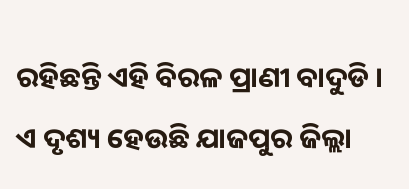ରହିଛନ୍ତି ଏହି ବିରଳ ପ୍ରାଣୀ ବାଦୁଡି । ଏ ଦୃଶ୍ୟ ହେଉଛି ଯାଜପୁର ଜିଲ୍ଲା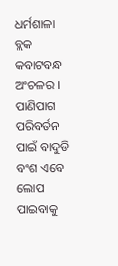ଧର୍ମଶାଳା ବ୍ଲକ କବାଟବନ୍ଧ ଅଂଚଳର । ପାଣିପାଗ ପରିବର୍ତନ ପାଇଁ ବାଦୁଡି ବଂଶ ଏବେ ଲୋପ ପାଇବାକୁ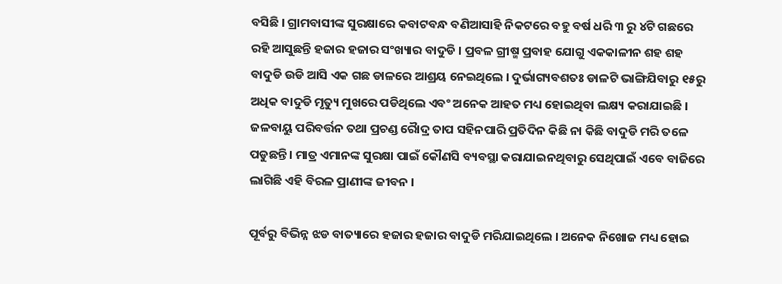ବସିଛି । ଗ୍ରାମବାସୀଙ୍କ ସୁରକ୍ଷାରେ କବାଟବନ୍ଧ ବଣିଆସାହି ନିକଟରେ ବହୁ ବର୍ଷ ଧରି ୩ ରୁ ୪ଟି ଗଛରେ ରହି ଆସୁଛନ୍ତି ହଜାର ହଜାର ସଂଖ୍ୟାର ବାଦୁଡି । ପ୍ରବଳ ଗ୍ରୀଷ୍ମ ପ୍ରବାହ ଯୋଗୁ ଏକକାଳୀନ ଶହ ଶହ ବାଦୁଡି ଉଡି ଆସି ଏକ ଗଛ ଡାଳରେ ଆଶ୍ରୟ ନେଇଥିଲେ । ଦୁର୍ଭାଗ୍ୟବଶତଃ ଡାଳଟି ଭାଙ୍ଗିଯିବାରୁ ୧୫ରୁ ଅଧିକ ବାଦୁଡି ମୃତ୍ୟୁ ମୁଖରେ ପଡିଥିଲେ ଏବଂ ଅନେକ ଆହତ ମଧ୍ୟ ହୋଇଥିବା ଲକ୍ଷ୍ୟ କରାଯାଇଛି । ଜଳବାୟୁ ପରିବର୍ତ୍ତନ ତଥା ପ୍ରଚଣ୍ଡ ରୈାଦ୍ର ତାପ ସହିନପାରି ପ୍ରତିଦିନ କିଛି ନା କିଛି ବାଦୁଡି ମରି ତଳେ ପଡୁଛନ୍ତି । ମାତ୍ର ଏମାନଙ୍କ ସୁରକ୍ଷା ପାଇଁ କୌଣସି ବ୍ୟବସ୍ଥା କରାଯାଇନଥିବାରୁ ସେଥିପାଇଁ ଏବେ ବାଜିରେ ଲାଗିଛି ଏହି ବିରଳ ପ୍ରାଣୀଙ୍କ ଜୀବନ ।

ପୂର୍ବରୁ ବିଭିନ୍ନ ଝଡ ବାତ୍ୟାରେ ହଜାର ହଜାର ବାଦୁଡି ମରିଯାଇଥିଲେ । ଅନେକ ନିଖୋଜ ମଧ୍ୟ ହୋଇ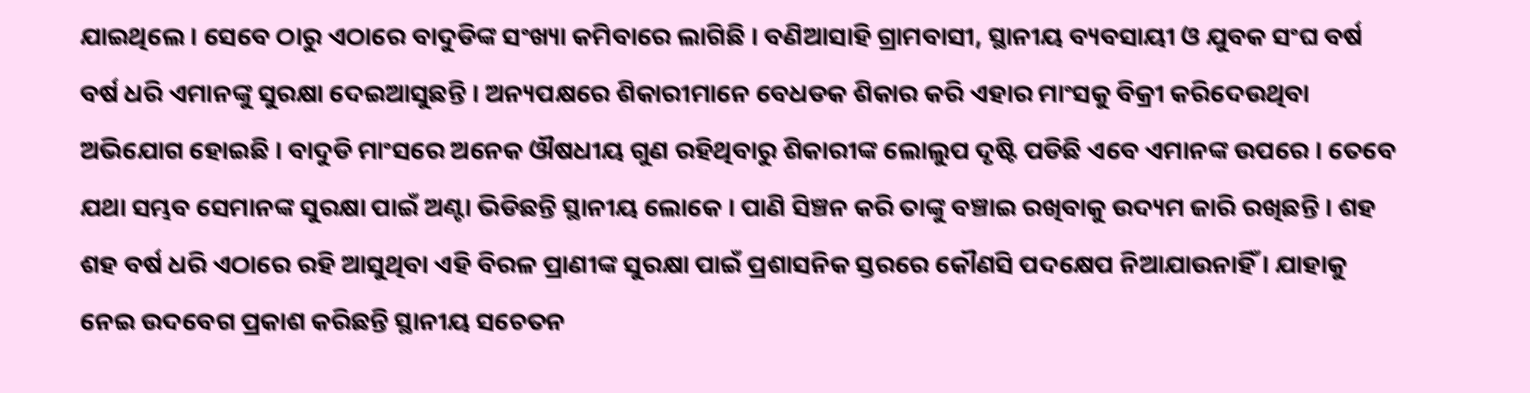ଯାଇଥିଲେ । ସେବେ ଠାରୁ ଏଠାରେ ବାଦୁଡିଙ୍କ ସଂଖ୍ୟା କମିବାରେ ଲାଗିଛି । ବଣିଆସାହି ଗ୍ରାମବାସୀ, ସ୍ଥାନୀୟ ବ୍ୟବସାୟୀ ଓ ଯୁବକ ସଂଘ ବର୍ଷ ବର୍ଷ ଧରି ଏମାନଙ୍କୁ ସୁରକ୍ଷା ଦେଇଆସୁଛନ୍ତି । ଅନ୍ୟପକ୍ଷରେ ଶିକାରୀମାନେ ବେଧଡକ ଶିକାର କରି ଏହାର ମାଂସକୁ ବିକ୍ରୀ କରିଦେଉଥିବା ଅଭିଯୋଗ ହୋଇଛି । ବାଦୁଡି ମାଂସରେ ଅନେକ ଔଷଧୀୟ ଗୁଣ ରହିଥିବାରୁ ଶିକାରୀଙ୍କ ଲୋଲୁପ ଦୃଷ୍ଟି ପଡିଛି ଏବେ ଏମାନଙ୍କ ଉପରେ । ତେବେ ଯଥା ସମ୍ଭବ ସେମାନଙ୍କ ସୁରକ୍ଷା ପାଇଁ ଅଣ୍ଟା ଭିଡିଛନ୍ତି ସ୍ଥାନୀୟ ଲୋକେ । ପାଣି ସିଞ୍ଚନ କରି ତାଙ୍କୁ ବଞ୍ଚାଇ ରଖିବାକୁ ଉଦ୍ୟମ ଜାରି ରଖିଛନ୍ତି । ଶହ ଶହ ବର୍ଷ ଧରି ଏଠାରେ ରହି ଆସୁଥିବା ଏହି ବିରଳ ପ୍ରାଣୀଙ୍କ ସୁରକ୍ଷା ପାଇଁ ପ୍ରଶାସନିକ ସ୍ତରରେ କୌଣସି ପଦକ୍ଷେପ ନିଆଯାଉନାହିଁ । ଯାହାକୁ ନେଇ ଉଦବେଗ ପ୍ରକାଶ କରିଛନ୍ତି ସ୍ଥାନୀୟ ସଚେତନ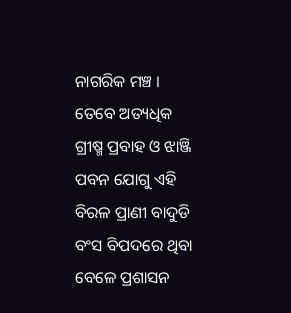ନାଗରିକ ମଞ୍ଚ । ତେବେ ଅତ୍ୟଧିକ ଗ୍ରୀଷ୍ମ ପ୍ରବାହ ଓ ଝାଞ୍ଜି ପବନ ଯୋଗୁ ଏହି ବିରଳ ପ୍ରାଣୀ ବାଦୁଡି ବଂସ ବିପଦରେ ଥିବା ବେଳେ ପ୍ରଶାସନ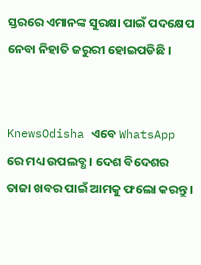ସ୍ତରରେ ଏମାନଙ୍କ ସୁରକ୍ଷା ପାଇଁ ପଦକ୍ଷେପ ନେବା ନିହାତି ଜରୁରୀ ହୋଇପଡିଛି ।


KnewsOdisha ଏବେ WhatsApp ରେ ମଧ୍ୟ ଉପଲବ୍ଧ । ଦେଶ ବିଦେଶର ତାଜା ଖବର ପାଇଁ ଆମକୁ ଫଲୋ କରନ୍ତୁ ।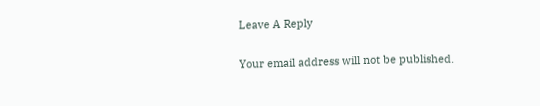Leave A Reply

Your email address will not be published.